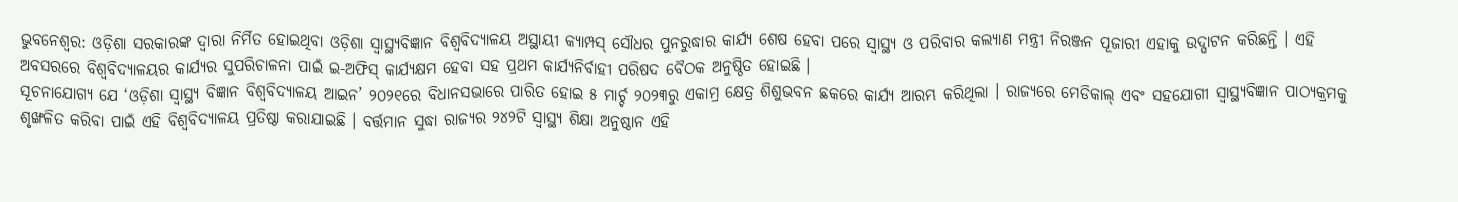ଭୁବନେଶ୍ୱର: ଓଡ଼ିଶା ସରକାରଙ୍କ ଦ୍ୱାରା ନିର୍ମିତ ହୋଇଥିବା ଓଡ଼ିଶା ସ୍ୱାସ୍ଥ୍ୟବିଜ୍ଞାନ ବିଶ୍ୱବିଦ୍ୟାଳୟ ଅସ୍ଥାୟୀ କ୍ୟାମ୍ପସ୍ ସୌଧର ପୁନରୁଦ୍ଧାର କାର୍ଯ୍ୟ ଶେଷ ହେବା ପରେ ସ୍ୱାସ୍ଥ୍ୟ ଓ ପରିବାର କଲ୍ୟାଣ ମନ୍ତ୍ରୀ ନିରଞ୍ଜନ ପୂଜାରୀ ଏହାକୁ ଉଦ୍ଘାଟନ କରିଛନ୍ତି । ଏହି ଅବସରରେ ବିଶ୍ୱବିଦ୍ୟାଳୟର କାର୍ଯ୍ୟର ସୁପରିଚାଳନା ପାଇଁ ଇ-ଅଫିସ୍ କାର୍ଯ୍ୟକ୍ଷମ ହେବା ସହ ପ୍ରଥମ କାର୍ଯ୍ୟନିର୍ବାହୀ ପରିଷଦ ବୈଠକ ଅନୁଷ୍ଠିତ ହୋଇଛି ।
ସୂଚନାଯୋଗ୍ୟ ଯେ ‘ଓଡ଼ିଶା ସ୍ୱାସ୍ଥ୍ୟ ବିଜ୍ଞାନ ବିଶ୍ୱବିଦ୍ୟାଳୟ ଆଇନ’ ୨୦୨୧ରେ ବିଧାନସଭାରେ ପାରିତ ହୋଇ ୫ ମାର୍ଚ୍ଚ ୨୦୨୩ରୁ ଏକାମ୍ର କ୍ଷେତ୍ର ଶିଶୁଭବନ ଛକରେ କାର୍ଯ୍ୟ ଆରମ୍ଭ କରିଥିଲା । ରାଜ୍ୟରେ ମେଡିକାଲ୍ ଏବଂ ସହଯୋଗୀ ସ୍ୱାସ୍ଥ୍ୟବିଜ୍ଞାନ ପାଠ୍ୟକ୍ରମକୁ ଶୃଙ୍ଖଳିତ କରିବା ପାଇଁ ଏହି ବିଶ୍ୱବିଦ୍ୟାଳୟ ପ୍ରତିଷ୍ଠା କରାଯାଇଛି । ବର୍ତ୍ତମାନ ସୁଦ୍ଧା ରାଜ୍ୟର ୨୪୨ଟି ସ୍ୱାସ୍ଥ୍ୟ ଶିକ୍ଷା ଅନୁଷ୍ଠାନ ଏହି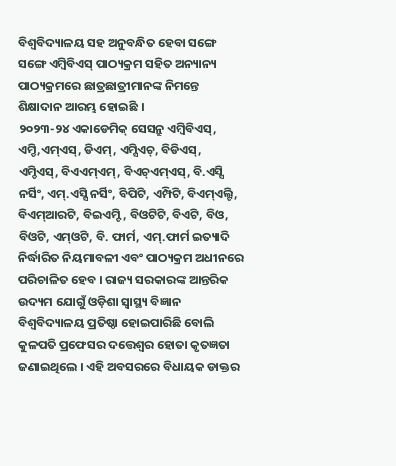ବିଶ୍ୱବିଦ୍ୟାଳୟ ସହ ଅନୁବନ୍ଧିତ ହେବା ସଙ୍ଗେ ସଙ୍ଗେ ଏମ୍ବିବିଏସ୍ ପାଠ୍ୟକ୍ରମ ସହିତ ଅନ୍ୟାନ୍ୟ ପାଠ୍ୟକ୍ରମରେ ଛାତ୍ରଛାତ୍ରୀମାନଙ୍କ ନିମନ୍ତେ ଶିକ୍ଷାଦାନ ଆରମ୍ଭ ହୋଇଛି ।
୨୦୨୩-୨୪ ଏକାଡେମିକ୍ ସେସନ୍ରୁ ଏମ୍ବିବିଏସ୍, ଏମ୍ଡି,ଏମ୍ଏସ୍, ଡିଏମ୍, ଏମ୍ସିଏଚ୍, ବିଡିଏସ୍, ଏମ୍ଡିଏସ୍, ବିଏଏମ୍ଏମ୍, ବିଏଚ୍ଏମ୍ଏସ୍, ବି.ଏସ୍ସି ନର୍ସିଂ, ଏମ୍.ଏସ୍ସି ନର୍ସିଂ, ବିପିଟି, ଏମ୍ପିଟି, ବିଏମ୍ଏଲ୍ଟି, ବିଏମ୍ଆରଟି, ବିଇଏମ୍ଟି, ବିଓଟିଟି, ବିଏଟି, ବିଓ, ବିଓଟି, ଏମ୍ଓଟି, ବି. ଫାର୍ମ, ଏମ୍.ଫାର୍ମ ଇତ୍ୟାଦି ନିର୍ଦ୍ଧାରିତ ନିୟମାବଳୀ ଏବଂ ପାଠ୍ୟକ୍ରମ ଅଧୀନରେ ପରିଚାଳିତ ହେବ । ରାଜ୍ୟ ସରକାରଙ୍କ ଆନ୍ତରିକ ଉଦ୍ୟମ ଯୋଗୁଁ ଓଡ଼ିଶା ସ୍ୱାସ୍ଥ୍ୟ ବିଜ୍ଞାନ ବିଶ୍ୱବିଦ୍ୟାଳୟ ପ୍ରତିଷ୍ଠା ହୋଇପାରିଛି ବୋଲି କୁଳପତି ପ୍ରଫେସର ଦତ୍ତେଶ୍ୱର ହୋତା କୃତଜ୍ଞତା ଜଣାଇଥିଲେ । ଏହି ଅବସରରେ ବିଧାୟକ ଡାକ୍ତର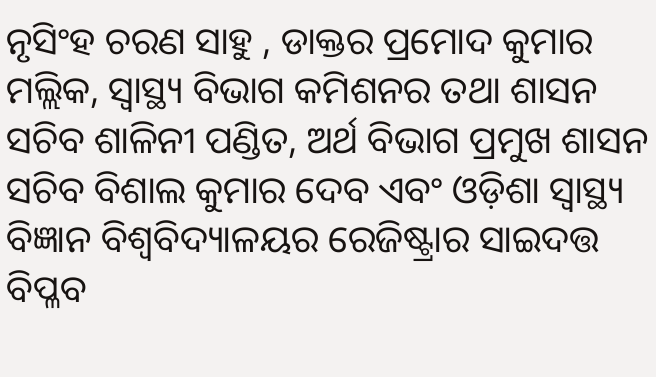ନୃସିଂହ ଚରଣ ସାହୁ , ଡାକ୍ତର ପ୍ରମୋଦ କୁମାର ମଲ୍ଲିକ, ସ୍ୱାସ୍ଥ୍ୟ ବିଭାଗ କମିଶନର ତଥା ଶାସନ ସଚିବ ଶାଳିନୀ ପଣ୍ଡିତ, ଅର୍ଥ ବିଭାଗ ପ୍ରମୁଖ ଶାସନ ସଚିବ ବିଶାଲ କୁମାର ଦେବ ଏବଂ ଓଡ଼ିଶା ସ୍ୱାସ୍ଥ୍ୟ ବିଜ୍ଞାନ ବିଶ୍ୱବିଦ୍ୟାଳୟର ରେଜିଷ୍ଟ୍ରାର ସାଇଦତ୍ତ ବିପ୍ଳବ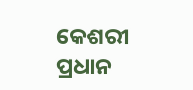କେଶରୀ ପ୍ରଧାନ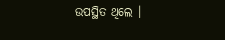ଉପସ୍ଥିତ ଥିଲେ ।